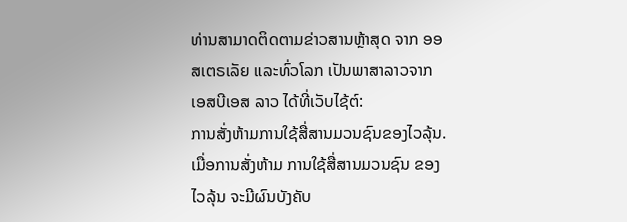ທ່ານສາມາດຕິດຕາມຂ່າວສານຫຼ້າສຸດ ຈາກ ອອສເຕຣເລັຍ ແລະທົ່ວໂລກ ເປັນພາສາລາວຈາກ ເອສບີເອສ ລາວ ໄດ້ທີ່ເວັບໄຊ້ຕ໌:
ການສັ່ງຫ້າມການໃຊ້ສື່ສານມວນຊົນຂອງໄວລຸ້ນ.
ເມື່ອການສັ່ງຫ້າມ ການໃຊ້ສື່ສານມວນຊົນ ຂອງໄວລຸ້ນ ຈະມີຜົນບັງຄັບ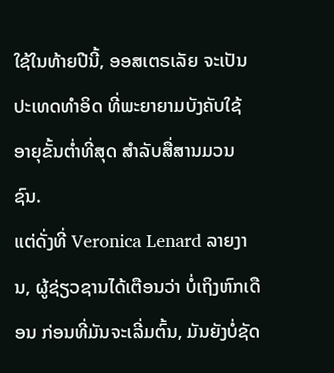ໃຊ້ໃນທ້າຍປີນີ້, ອອສເຕຣເລັຍ ຈະເປັນປະເທດທໍາອິດ ທີ່ພະຍາຍາມບັງຄັບໃຊ້ ອາຍຸຂັ້ນຕ່ຳທີ່ສຸດ ສໍາລັບສື່ສານມວນຊົນ.
ແຕ່ດັ່ງທີ່ Veronica Lenard ລາຍງານ, ຜູ້ຊ່ຽວຊານໄດ້ເຕືອນວ່າ ບໍ່ເຖິງຫົກເດືອນ ກ່ອນທີ່ມັນຈະເລີ່ມຕົ້ນ, ມັນຍັງບໍ່ຊັດ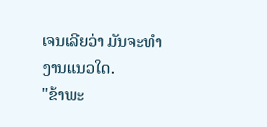ເຈນເລີຍວ່າ ມັນຈະທໍາງານແນວໃດ.
"ຂ້າພະ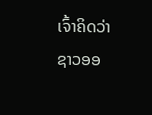ເຈົ້າຄິດວ່າ ຊາວອອ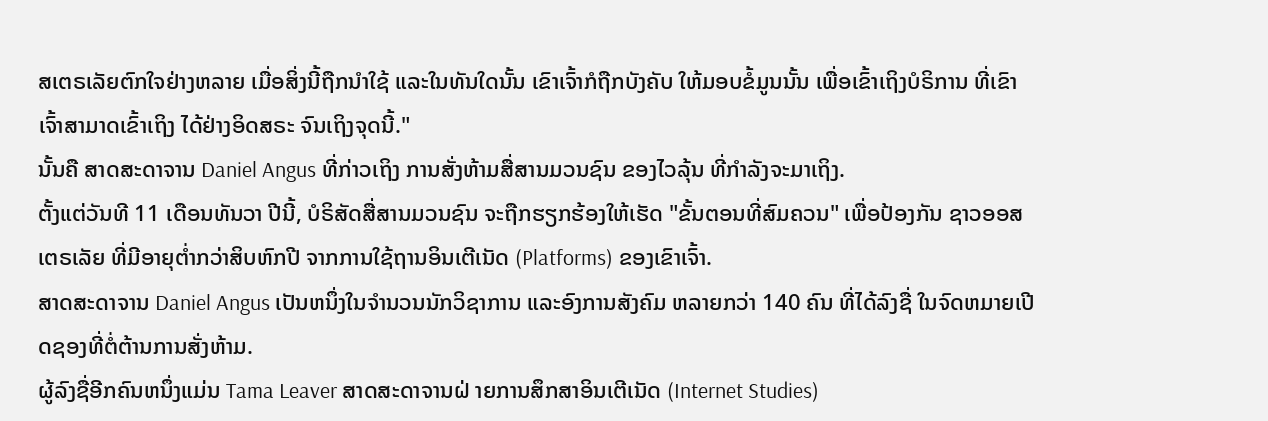ສເຕຣເລັຍຕົກໃຈຢ່າງຫລາຍ ເມື່ອສິ່ງນີ້ຖືກນໍາໃຊ້ ແລະໃນທັນໃດນັ້ນ ເຂົາເຈົ້າກໍຖືກບັງຄັບ ໃຫ້ມອບຂໍ້ມູນນັ້ນ ເພື່ອເຂົ້າເຖິງບໍຣິການ ທີ່ເຂົາເຈົ້າສາມາດເຂົ້າເຖິງ ໄດ້ຢ່າງອິດສຣະ ຈົນເຖິງຈຸດນີ້."
ນັ້ນຄື ສາດສະດາຈານ Daniel Angus ທີ່ກ່າວເຖິງ ການສັ່ງຫ້າມສື່ສານມວນຊົນ ຂອງໄວລຸ້ນ ທີ່ກຳລັງຈະມາເຖິງ.
ຕັ້ງແຕ່ວັນທີ 11 ເດືອນທັນວາ ປີນີ້, ບໍຣິສັດສື່ສານມວນຊົນ ຈະຖືກຮຽກຮ້ອງໃຫ້ເຮັດ "ຂັ້ນຕອນທີ່ສົມຄວນ" ເພື່ອປ້ອງກັນ ຊາວອອສເຕຣເລັຍ ທີ່ມີອາຍຸຕ່ຳກວ່າສິບຫົກປີ ຈາກການໃຊ້ຖານອິນເຕີເນັດ (Platforms) ຂອງເຂົາເຈົ້າ.
ສາດສະດາຈານ Daniel Angus ເປັນຫນຶ່ງໃນຈໍານວນນັກວິຊາການ ແລະອົງການສັງຄົມ ຫລາຍກວ່າ 140 ຄົນ ທີ່ໄດ້ລົງຊື່ ໃນຈົດຫມາຍເປີດຊອງທີ່ຕໍ່ຕ້ານການສັ່ງຫ້າມ.
ຜູ້ລົງຊື່ອີກຄົນຫນຶ່ງແມ່ນ Tama Leaver ສາດສະດາຈານຝ່ າຍການສຶກສາອິນເຕີເນັດ (Internet Studies)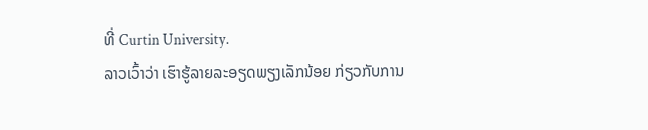ທີ່ Curtin University.
ລາວເວົ້າວ່າ ເຮົາຮູ້ລາຍລະອຽດພຽງເລັກນ້ອຍ ກ່ຽວກັບການ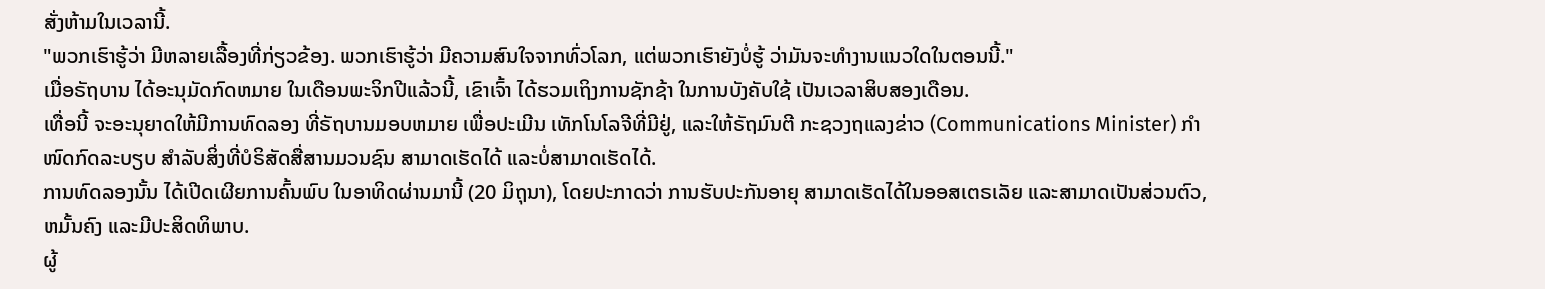ສັ່ງຫ້າມໃນເວລານີ້.
"ພວກເຮົາຮູ້ວ່າ ມີຫລາຍເລື້ອງທີ່ກ່ຽວຂ້ອງ. ພວກເຮົາຮູ້ວ່າ ມີຄວາມສົນໃຈຈາກທົ່ວໂລກ, ແຕ່ພວກເຮົາຍັງບໍ່ຮູ້ ວ່າມັນຈະທໍາງານແນວໃດໃນຕອນນີ້."
ເມື່ອຣັຖບານ ໄດ້ອະນຸມັດກົດຫມາຍ ໃນເດືອນພະຈິກປີແລ້ວນີ້, ເຂົາເຈົ້າ ໄດ້ຮວມເຖິງການຊັກຊ້າ ໃນການບັງຄັບໃຊ້ ເປັນເວລາສິບສອງເດືອນ.
ເທື່ອນີ້ ຈະອະນຸຍາດໃຫ້ມີການທົດລອງ ທີ່ຣັຖບານມອບຫມາຍ ເພື່ອປະເມີນ ເທັກໂນໂລຈີທີ່ມີຢູ່, ແລະໃຫ້ຣັຖມົນຕີ ກະຊວງຖແລງຂ່າວ (Communications Minister) ກຳໜົດກົດລະບຽບ ສໍາລັບສິ່ງທີ່ບໍຣິສັດສື່ສານມວນຊົນ ສາມາດເຮັດໄດ້ ແລະບໍ່ສາມາດເຮັດໄດ້.
ການທົດລອງນັ້ນ ໄດ້ເປີດເຜີຍການຄົ້ນພົບ ໃນອາທິດຜ່ານມານີ້ (20 ມິຖຸນາ), ໂດຍປະກາດວ່າ ການຮັບປະກັນອາຍຸ ສາມາດເຮັດໄດ້ໃນອອສເຕຣເລັຍ ແລະສາມາດເປັນສ່ວນຕົວ, ຫມັ້ນຄົງ ແລະມີປະສິດທິພາບ.
ຜູ້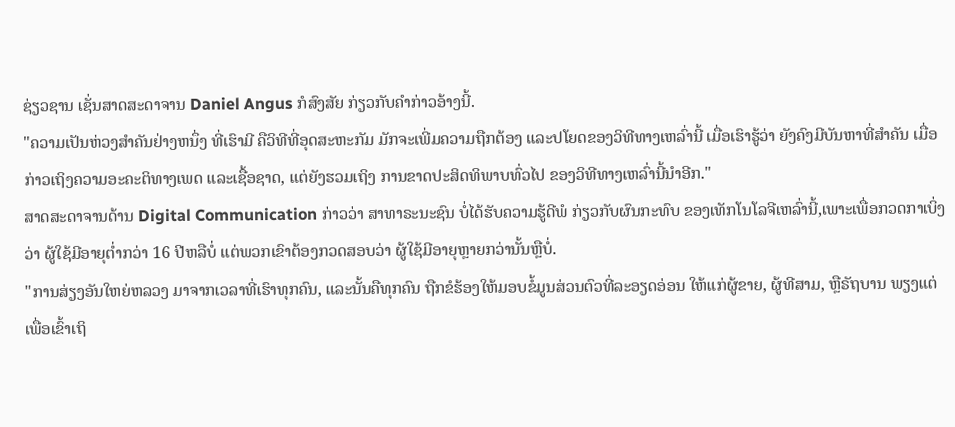ຊ່ຽວຊານ ເຊັ່ນສາດສະດາຈານ Daniel Angus ກໍສົງສັຍ ກ່ຽວກັບຄໍາກ່າວອ້າງນີ້.
"ຄວາມເປັນຫ່ວງສໍາຄັນຢ່າງຫນຶ່ງ ທີ່ເຮົາມີ ຄືວິທີທີ່ອຸດສະຫະກັມ ມັກຈະເພີ່ມຄວາມຖືກຕ້ອງ ແລະປໂຍດຂອງວິທີທາງເຫລົ່ານີ້ ເມື່ອເຮົາຮູ້ວ່າ ຍັງຄົງມີບັນຫາທີ່ສໍາຄັນ ເມື່ອກ່າວເຖິງຄວາມອະຄະຕິທາງເພດ ແລະເຊື້ອຊາດ, ແຕ່ຍັງຮວມເຖິງ ການຂາດປະສິດທິພາບທົ່ວໄປ ຂອງວິທີທາງເຫລົ່ານີ້ນຳອີກ."
ສາດສະດາຈານດ້ານ Digital Communication ກ່າວວ່າ ສາທາຣະນະຊົນ ບໍ່ໄດ້ຮັບຄວາມຮູ້ດີພໍ ກ່ຽວກັບຜົນກະທົບ ຂອງເທັກໂນໂລຈີເຫລົ່ານີ້,ເພາະເພື່ອກວດກາເບິ່ງວ່າ ຜູ້ໃຊ້ມີອາຍຸຕ່ຳກວ່າ 16 ປີຫລືບໍ່ ແຕ່ພວກເຂົາຕ້ອງກວດສອບວ່າ ຜູ້ໃຊ້ມີອາຍຸຫຼາຍກວ່ານັ້ນຫຼືບໍ່.
"ການສ່ຽງອັນໃຫຍ່ຫລວງ ມາຈາກເວລາທີ່ເຮົາທຸກຄົນ, ແລະນັ້ນຄືທຸກຄົນ ຖືກຂໍຮ້ອງໃຫ້ມອບຂໍ້ມູນສ່ວນຕົວທີ່ລະອຽດອ່ອນ ໃຫ້ແກ່ຜູ້ຂາຍ, ຜູ້ທີສາມ, ຫຼືຣັຖບານ ພຽງແຕ່ເພື່ອເຂົ້າເຖິ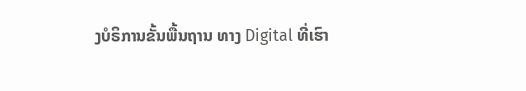ງບໍຣິການຂັ້ນພື້ນຖານ ທາງ Digital ທີ່ເຮົາ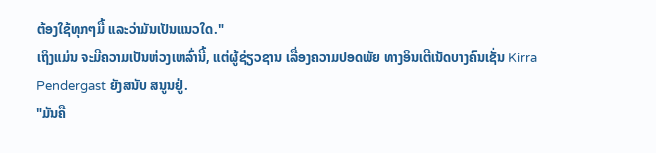ຕ້ອງໃຊ້ທຸກໆມື້ ແລະວ່າມັນເປັນແນວໃດ."
ເຖິງແມ່ນ ຈະມີຄວາມເປັນຫ່ວງເຫລົ່ານີ້, ແຕ່ຜູ້ຊ່ຽວຊານ ເລື່ອງຄວາມປອດພັຍ ທາງອິນເຕີເນັດບາງຄົນເຊັ່ນ Kirra Pendergast ຍັງສນັບ ສນູນຢູ່.
"ມັນຄື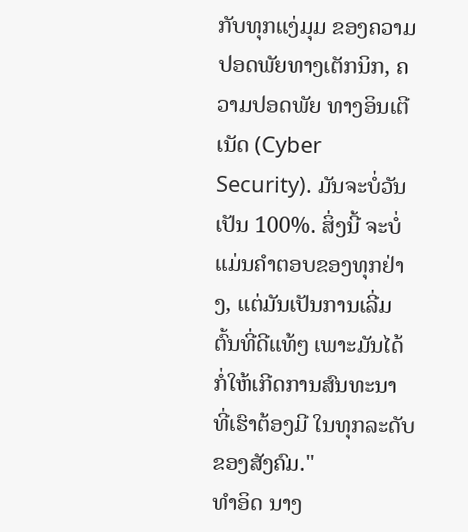ກັບທຸກແງ່ມຸມ ຂອງຄວາມປອດພັຍທາງເຕັກນິກ, ຄວາມປອດພັຍ ທາງອິນເຕີເນັດ (Cyber Security). ມັນຈະບໍ່ວັນເປັນ 100%. ສິ່ງນີ້ ຈະບໍ່ແມ່ນຄຳຕອບຂອງທຸກຢ່າງ, ແຕ່ມັນເປັນການເລີ່ມຕົ້ນທີ່ດີແທ້ໆ ເພາະມັນໄດ້ກໍ່ໃຫ້ເກີດການສົນທະນາ ທີ່ເຮົາຕ້ອງມີ ໃນທຸກລະດັບຂອງສັງຄົມ."
ທໍາອິດ ນາງ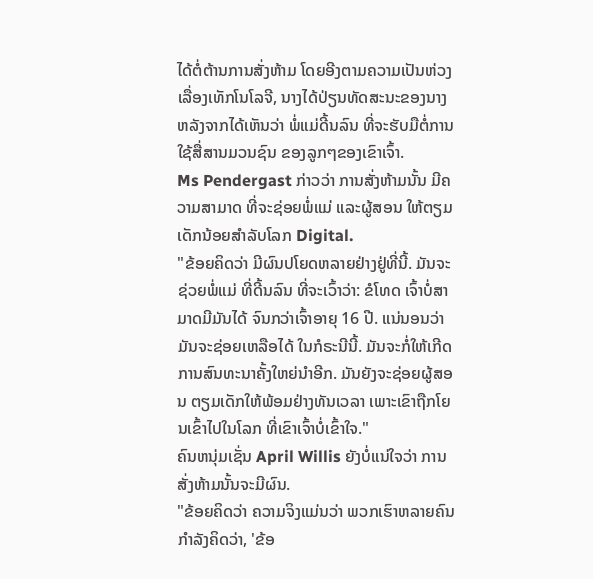ໄດ້ຕໍ່ຕ້ານການສັ່ງຫ້າມ ໂດຍອີງຕາມຄວາມເປັນຫ່ວງເລື່ອງເທັກໂນໂລຈີ, ນາງໄດ້ປ່ຽນທັດສະນະຂອງນາງ ຫລັງຈາກໄດ້ເຫັນວ່າ ພໍ່ແມ່ດີ້ນລົນ ທີ່ຈະຮັບມືຕໍ່ການໃຊ້ສື່ສານມວນຊົນ ຂອງລູກໆຂອງເຂົາເຈົ້າ.
Ms Pendergast ກ່າວວ່າ ການສັ່ງຫ້າມນັ້ນ ມີຄວາມສາມາດ ທີ່ຈະຊ່ອຍພໍ່ແມ່ ແລະຜູ້ສອນ ໃຫ້ຕຽມເດັກນ້ອຍສໍາລັບໂລກ Digital.
"ຂ້ອຍຄິດວ່າ ມີຜົນປໂຍດຫລາຍຢ່າງຢູ່ທີ່ນີ້. ມັນຈະຊ່ວຍພໍ່ແມ່ ທີ່ດີ້ນລົນ ທີ່ຈະເວົ້າວ່າ: ຂໍໂທດ ເຈົ້າບໍ່ສາມາດມີມັນໄດ້ ຈົນກວ່າເຈົ້າອາຍຸ 16 ປີ. ແນ່ນອນວ່າ ມັນຈະຊ່ອຍເຫລືອໄດ້ ໃນກໍຣະນີນີ້. ມັນຈະກໍ່ໃຫ້ເກີດການສົນທະນາຄັ້ງໃຫຍ່ນໍາອີກ. ມັນຍັງຈະຊ່ອຍຜູ້ສອນ ຕຽມເດັກໃຫ້ພ້ອມຢ່າງທັນເວລາ ເພາະເຂົາຖືກໂຍນເຂົ້າໄປໃນໂລກ ທີ່ເຂົາເຈົ້າບໍ່ເຂົ້າໃຈ."
ຄົນຫນຸ່ມເຊັ່ນ April Willis ຍັງບໍ່ແນ່ໃຈວ່າ ການສັ່ງຫ້າມນັ້ນຈະມີຜົນ.
"ຂ້ອຍຄິດວ່າ ຄວາມຈິງແມ່ນວ່າ ພວກເຮົາຫລາຍຄົນກໍາລັງຄິດວ່າ, 'ຂ້ອ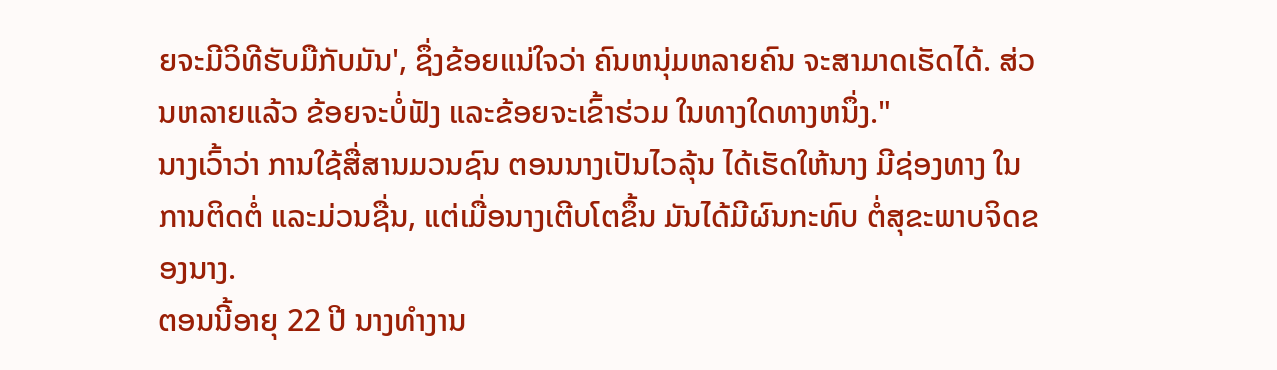ຍຈະມີວິທີຮັບມືກັບມັນ', ຊຶ່ງຂ້ອຍແນ່ໃຈວ່າ ຄົນຫນຸ່ມຫລາຍຄົນ ຈະສາມາດເຮັດໄດ້. ສ່ວນຫລາຍແລ້ວ ຂ້ອຍຈະບໍ່ຟັງ ແລະຂ້ອຍຈະເຂົ້າຮ່ວມ ໃນທາງໃດທາງຫນຶ່ງ."
ນາງເວົ້າວ່າ ການໃຊ້ສື່ສານມວນຊົນ ຕອນນາງເປັນໄວລຸ້ນ ໄດ້ເຮັດໃຫ້ນາງ ມີຊ່ອງທາງ ໃນການຕິດຕໍ່ ແລະມ່ວນຊື່ນ, ແຕ່ເມື່ອນາງເຕີບໂຕຂຶ້ນ ມັນໄດ້ມີຜົນກະທົບ ຕໍ່ສຸຂະພາບຈິດຂອງນາງ.
ຕອນນີ້ອາຍຸ 22 ປີ ນາງທໍາງານ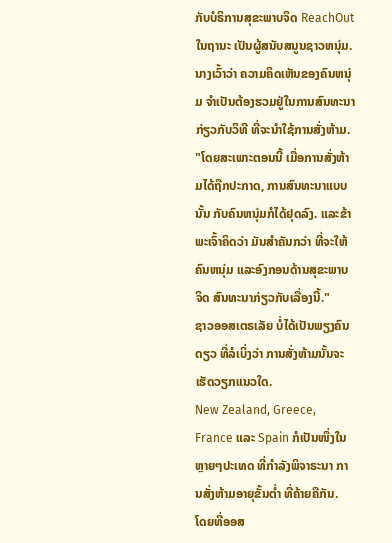ກັບບໍຣິການສຸຂະພາບຈິດ ReachOut ໃນຖານະ ເປັນຜູ້ສນັບສນູນຊາວຫນຸ່ມ.
ນາງເວົ້າວ່າ ຄວາມຄິດເຫັນຂອງຄົນຫນຸ່ມ ຈໍາເປັນຕ້ອງຮວມຢູ່ໃນການສົນທະນາ ກ່ຽວກັບວິທີ ທີ່ຈະນໍາໃຊ້ການສັ່ງຫ້າມ.
"ໂດຍສະເພາະຕອນນີ້ ເມື່ອການສັ່ງຫ້າມໄດ້ຖືກປະກາດ, ການສົນທະນາແບບນັ້ນ ກັບຄົນຫນຸ່ມກໍໄດ້ຢຸດລົງ. ແລະຂ້າພະເຈົ້າຄິດວ່າ ມັນສໍາຄັນກວ່າ ທີ່ຈະໃຫ້ຄົນຫນຸ່ມ ແລະອົງກອນດ້ານສຸຂະພາບຈິດ ສົນທະນາກ່ຽວກັບເລື່ອງນີ້."
ຊາວອອສເຕຣເລັຍ ບໍ່ໄດ້ເປັນພຽງຄົນດຽວ ທີ່ລໍເບິ່ງວ່າ ການສັ່ງຫ້າມນັ້ນຈະເຮັດວຽກແນວໃດ.
New Zealand, Greece, France ແລະ Spain ກໍເປັນໜຶ່ງໃນຫຼາຍໆປະເທດ ທີ່ກໍາລັງພິຈາຣະນາ ການສັ່ງຫ້າມອາຍຸຂັ້ນຕ່ຳ ທີ່ຄ້າຍຄືກັນ.
ໂດຍທີ່ອອສ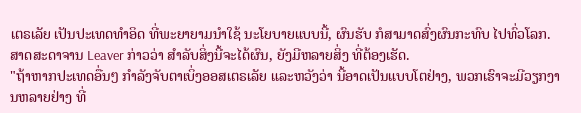ເຕຣເລັຍ ເປັນປະເທດທໍາອິດ ທີ່ພະຍາຍາມນໍາໃຊ້ ນະໂຍບາຍແບບນີ້, ຜົນຮັບ ກໍສາມາດສົ່ງຜົນກະທົບ ໄປທົ່ວໂລກ.
ສາດສະດາຈານ Leaver ກ່າວວ່າ ສໍາລັບສິ່ງນີ້ຈະໄດ້ຜົນ, ຍັງມີຫລາຍສິ່ງ ທີ່ຕ້ອງເຮັດ.
"ຖ້າຫາກປະເທດອື່ນໆ ກຳລັງຈັບຕາເບິ່ງອອສເຕຣເລັຍ ແລະຫວັງວ່າ ນີ້ອາດເປັນແບບໂຕຢ່າງ, ພວກເຮົາຈະມີວຽກງານຫລາຍຢ່າງ ທີ່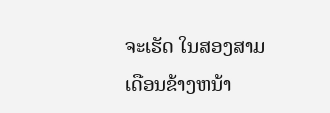ຈະເຮັດ ໃນສອງສາມເດືອນຂ້າງຫນ້າ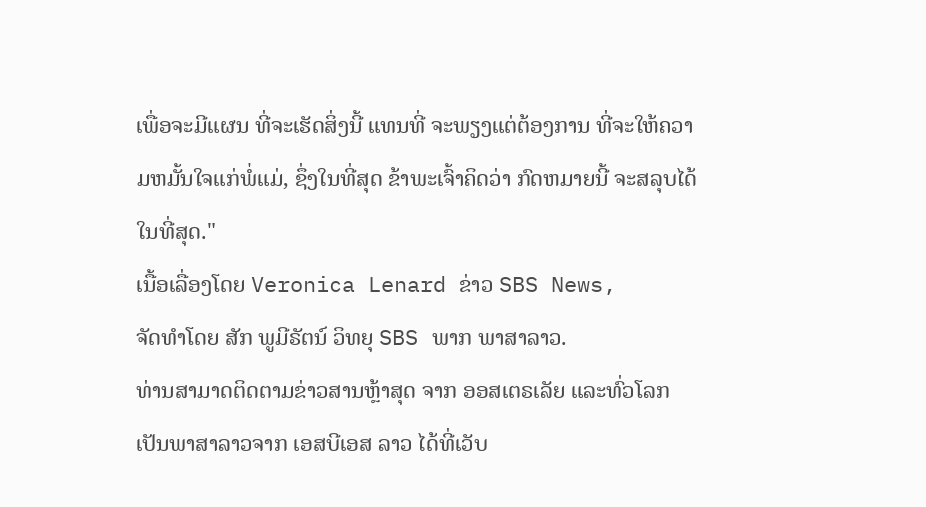ເພື່ອຈະມີແຜນ ທີ່ຈະເຮັດສິ່ງນີ້ ແທນທີ່ ຈະພຽງແຕ່ຕ້ອງການ ທີ່ຈະໃຫ້ຄວາມຫມັ້ນໃຈແກ່ພໍ່ແມ່, ຊຶ່ງໃນທີ່ສຸດ ຂ້າພະເຈົ້າຄິດວ່າ ກົດຫມາຍນີ້ ຈະສລຸບໄດ້ໃນທີ່ສຸດ."
ເນື້ອເລື່ອງໂດຍ Veronica Lenard ຂ່າວ SBS News,
ຈັດທຳໂດຍ ສັກ ພູມີຣັຕນ໌ ວິທຍຸ SBS ພາກ ພາສາລາວ.
ທ່ານສາມາດຕິດຕາມຂ່າວສານຫຼ້າສຸດ ຈາກ ອອສເຕຣເລັຍ ແລະທົ່ວໂລກ ເປັນພາສາລາວຈາກ ເອສບີເອສ ລາວ ໄດ້ທີ່ເວັບ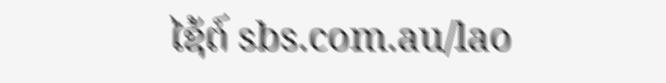ໄຊ້ຕ໌ sbs.com.au/lao